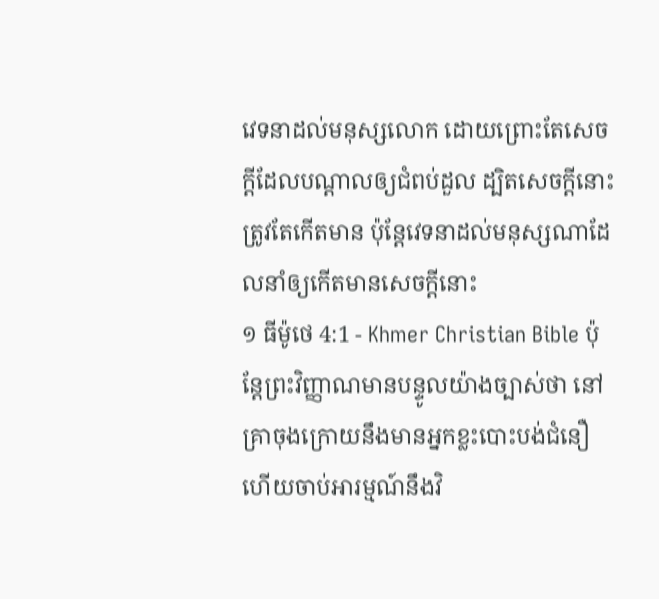វេទនាដល់មនុស្សលោក ដោយព្រោះតែសេចក្ដីដែលបណ្ដាលឲ្យជំពប់ដួល ដ្បិតសេចក្ដីនោះត្រូវតែកើតមាន ប៉ុន្ដែវេទនាដល់មនុស្សណាដែលនាំឲ្យកើតមានសេចក្ដីនោះ
១ ធីម៉ូថេ 4:1 - Khmer Christian Bible ប៉ុន្ដែព្រះវិញ្ញាណមានបន្ទូលយ៉ាងច្បាស់ថា នៅគ្រាចុងក្រោយនឹងមានអ្នកខ្លះបោះបង់ជំនឿ ហើយចាប់អារម្មណ៍នឹងវិ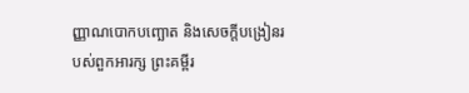ញ្ញាណបោកបញ្ឆោត និងសេចក្ដីបង្រៀនរបស់ពួកអារក្ស ព្រះគម្ពីរ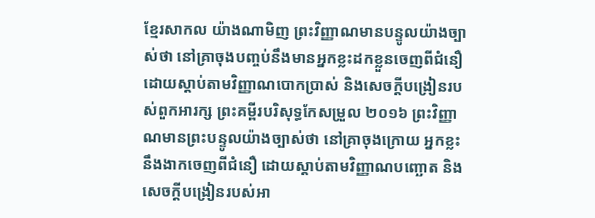ខ្មែរសាកល យ៉ាងណាមិញ ព្រះវិញ្ញាណមានបន្ទូលយ៉ាងច្បាស់ថា នៅគ្រាចុងបញ្ចប់នឹងមានអ្នកខ្លះដកខ្លួនចេញពីជំនឿ ដោយស្ដាប់តាមវិញ្ញាណបោកប្រាស់ និងសេចក្ដីបង្រៀនរបស់ពួកអារក្ស ព្រះគម្ពីរបរិសុទ្ធកែសម្រួល ២០១៦ ព្រះវិញ្ញាណមានព្រះបន្ទូលយ៉ាងច្បាស់ថា នៅគ្រាចុងក្រោយ អ្នកខ្លះនឹងងាកចេញពីជំនឿ ដោយស្តាប់តាមវិញ្ញាណបញ្ឆោត និងសេចក្ដីបង្រៀនរបស់អា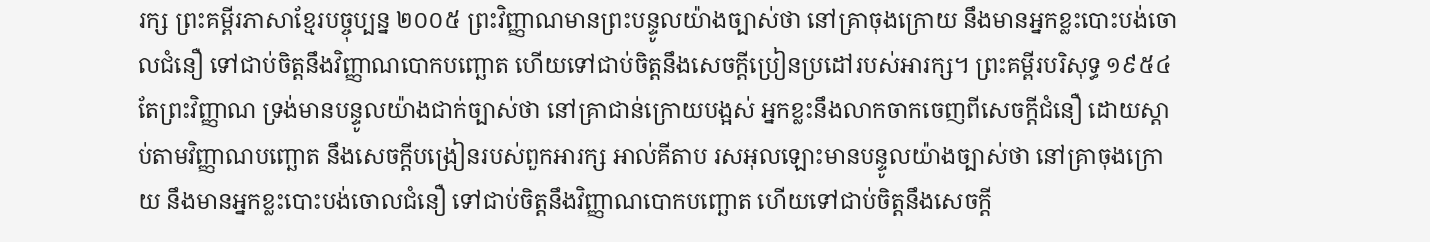រក្ស ព្រះគម្ពីរភាសាខ្មែរបច្ចុប្បន្ន ២០០៥ ព្រះវិញ្ញាណមានព្រះបន្ទូលយ៉ាងច្បាស់ថា នៅគ្រាចុងក្រោយ នឹងមានអ្នកខ្លះបោះបង់ចោលជំនឿ ទៅជាប់ចិត្តនឹងវិញ្ញាណបោកបញ្ឆោត ហើយទៅជាប់ចិត្តនឹងសេចក្ដីប្រៀនប្រដៅរបស់អារក្ស។ ព្រះគម្ពីរបរិសុទ្ធ ១៩៥៤ តែព្រះវិញ្ញាណ ទ្រង់មានបន្ទូលយ៉ាងជាក់ច្បាស់ថា នៅគ្រាជាន់ក្រោយបង្អស់ អ្នកខ្លះនឹងលាកចាកចេញពីសេចក្ដីជំនឿ ដោយស្តាប់តាមវិញ្ញាណបញ្ឆោត នឹងសេចក្ដីបង្រៀនរបស់ពួកអារក្ស អាល់គីតាប រសអុលឡោះមានបន្ទូលយ៉ាងច្បាស់ថា នៅគ្រាចុងក្រោយ នឹងមានអ្នកខ្លះបោះបង់ចោលជំនឿ ទៅជាប់ចិត្ដនឹងវិញ្ញាណបោកបញ្ឆោត ហើយទៅជាប់ចិត្ដនឹងសេចក្ដី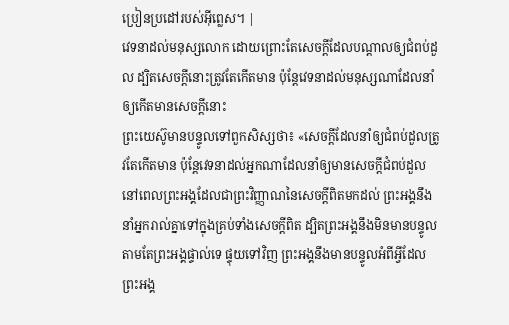ប្រៀនប្រដៅរបស់អ៊ីព្លេស។ |
វេទនាដល់មនុស្សលោក ដោយព្រោះតែសេចក្ដីដែលបណ្ដាលឲ្យជំពប់ដួល ដ្បិតសេចក្ដីនោះត្រូវតែកើតមាន ប៉ុន្ដែវេទនាដល់មនុស្សណាដែលនាំឲ្យកើតមានសេចក្ដីនោះ
ព្រះយេស៊ូមានបន្ទូលទៅពួកសិស្សថា៖ «សេចក្ដីដែលនាំឲ្យជំពប់ដួលត្រូវតែកើតមាន ប៉ុន្ដែវេទនាដល់អ្នកណាដែលនាំឲ្យមានសេចក្ដីជំពប់ដួល
នៅពេលព្រះអង្គដែលជាព្រះវិញ្ញាណនៃសេចក្ដីពិតមកដល់ ព្រះអង្គនឹងនាំអ្នករាល់គ្នាទៅក្នុងគ្រប់ទាំងសេចក្ដីពិត ដ្បិតព្រះអង្គនឹងមិនមានបន្ទូលតាមតែព្រះអង្គផ្ទាល់ទេ ផ្ទុយទៅវិញ ព្រះអង្គនឹងមានបន្ទូលអំពីអ្វីដែលព្រះអង្គ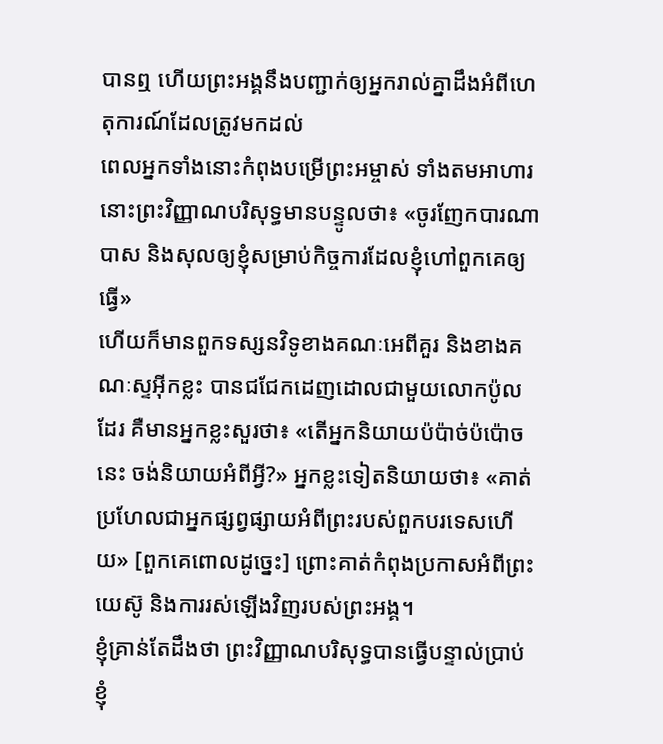បានឮ ហើយព្រះអង្គនឹងបញ្ជាក់ឲ្យអ្នករាល់គ្នាដឹងអំពីហេតុការណ៍ដែលត្រូវមកដល់
ពេលអ្នកទាំងនោះកំពុងបម្រើព្រះអម្ចាស់ ទាំងតមអាហារ នោះព្រះវិញ្ញាណបរិសុទ្ធមានបន្ទូលថា៖ «ចូរញែកបារណាបាស និងសុលឲ្យខ្ញុំសម្រាប់កិច្ចការដែលខ្ញុំហៅពួកគេឲ្យធ្វើ»
ហើយក៏មានពួកទស្សនវិទូខាងគណៈអេពីគួរ និងខាងគណៈស្ទអ៊ីកខ្លះ បានជជែកដេញដោលជាមួយលោកប៉ូលដែរ គឺមានអ្នកខ្លះសួរថា៖ «តើអ្នកនិយាយប៉ប៉ាច់ប៉ប៉ោចនេះ ចង់និយាយអំពីអ្វី?» អ្នកខ្លះទៀតនិយាយថា៖ «គាត់ប្រហែលជាអ្នកផ្សព្វផ្សាយអំពីព្រះរបស់ពួកបរទេសហើយ» [ពួកគេពោលដូច្នេះ] ព្រោះគាត់កំពុងប្រកាសអំពីព្រះយេស៊ូ និងការរស់ឡើងវិញរបស់ព្រះអង្គ។
ខ្ញុំគ្រាន់តែដឹងថា ព្រះវិញ្ញាណបរិសុទ្ធបានធ្វើបន្ទាល់ប្រាប់ខ្ញុំ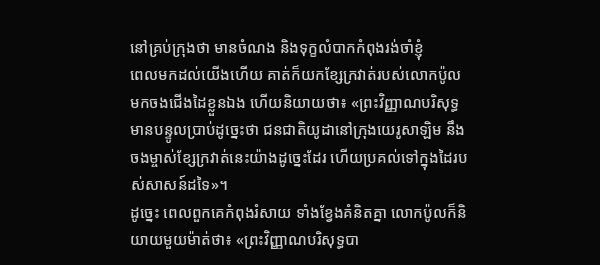នៅគ្រប់ក្រុងថា មានចំណង និងទុក្ខលំបាកកំពុងរង់ចាំខ្ញុំ
ពេលមកដល់យើងហើយ គាត់ក៏យកខ្សែក្រវាត់របស់លោកប៉ូល មកចងជើងដៃខ្លួនឯង ហើយនិយាយថា៖ «ព្រះវិញ្ញាណបរិសុទ្ធមានបន្ទូលប្រាប់ដូច្នេះថា ជនជាតិយូដានៅក្រុងយេរូសាឡិម នឹងចងម្ចាស់ខ្សែក្រវាត់នេះយ៉ាងដូច្នេះដែរ ហើយប្រគល់ទៅក្នុងដៃរបស់សាសន៍ដទៃ»។
ដូច្នេះ ពេលពួកគេកំពុងរំសាយ ទាំងខ្វែងគំនិតគ្នា លោកប៉ូលក៏និយាយមួយម៉ាត់ថា៖ «ព្រះវិញ្ញាណបរិសុទ្ធបា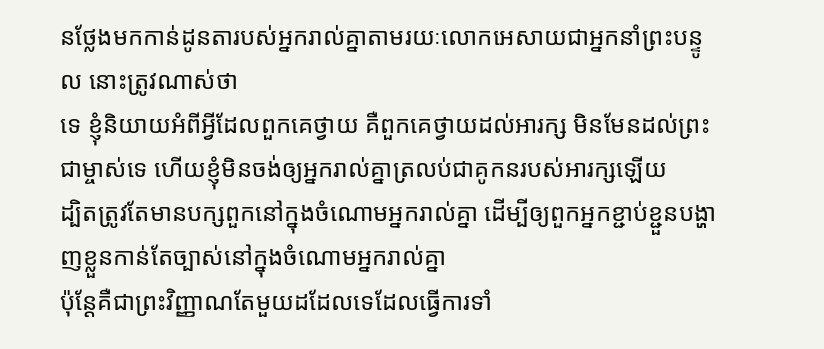នថ្លែងមកកាន់ដូនតារបស់អ្នករាល់គ្នាតាមរយៈលោកអេសាយជាអ្នកនាំព្រះបន្ទូល នោះត្រូវណាស់ថា
ទេ ខ្ញុំនិយាយអំពីអ្វីដែលពួកគេថ្វាយ គឺពួកគេថ្វាយដល់អារក្ស មិនមែនដល់ព្រះជាម្ចាស់ទេ ហើយខ្ញុំមិនចង់ឲ្យអ្នករាល់គ្នាត្រលប់ជាគូកនរបស់អារក្សឡើយ
ដ្បិតត្រូវតែមានបក្សពួកនៅក្នុងចំណោមអ្នករាល់គ្នា ដើម្បីឲ្យពួកអ្នកខ្ជាប់ខ្ជួនបង្ហាញខ្លួនកាន់តែច្បាស់នៅក្នុងចំណោមអ្នករាល់គ្នា
ប៉ុន្ដែគឺជាព្រះវិញ្ញាណតែមួយដដែលទេដែលធ្វើការទាំ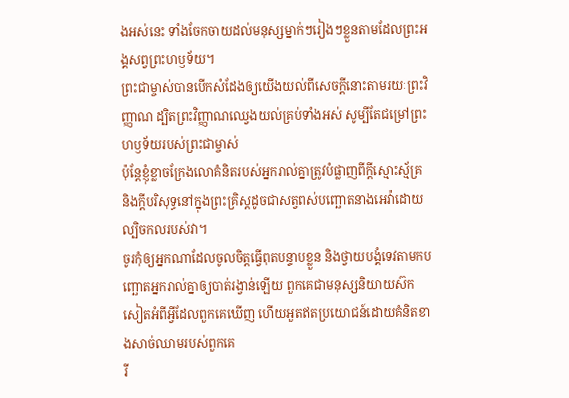ងអស់នេះ ទាំងចែកចាយដល់មនុស្សម្នាក់ៗរៀងៗខ្លួនតាមដែលព្រះអង្គសព្វព្រះហឫទ័យ។
ព្រះជាម្ចាស់បានបើកសំដែងឲ្យយើងយល់ពីសេចក្ដីនោះតាមរយៈព្រះវិញ្ញាណ ដ្បិតព្រះវិញ្ញាណឈ្វេងយល់គ្រប់ទាំងអស់ សូម្បីតែជម្រៅព្រះហឫទ័យរបស់ព្រះជាម្ចាស់
ប៉ុន្ដែខ្ញុំខ្លាចក្រែងលោគំនិតរបស់អ្នករាល់គ្នាត្រូវបំផ្លាញពីក្ដីស្មោះស្ម័គ្រ និងក្ដីបរិសុទ្ធនៅក្នុងព្រះគ្រិស្ដដូចជាសត្វពស់បញ្ឆោតនាងអេវ៉ាដោយល្បិចកលរបស់វា។
ចូរកុំឲ្យអ្នកណាដែលចូលចិត្ដធ្វើពុតបន្ទាបខ្លួន និងថ្វាយបង្គំទេវតាមកបញ្ឆោតអ្នករាល់គ្នាឲ្យបាត់រង្វាន់ឡើយ ពួកគេជាមនុស្សនិយាយស៊កសៀតអំពីអ្វីដែលពួកគេឃើញ ហើយអួតឥតប្រយោជន៍ដោយគំនិតខាងសាច់ឈាមរបស់ពួកគេ
រី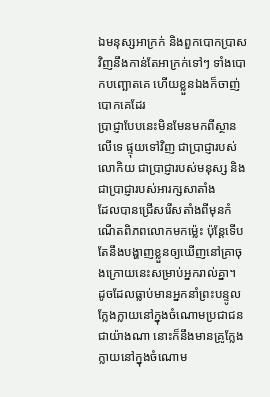ឯមនុស្សអាក្រក់ និងពួកបោកប្រាសវិញនឹងកាន់តែអាក្រក់ទៅៗ ទាំងបោកបញ្ឆោតគេ ហើយខ្លួនឯងក៏ចាញ់បោកគេដែរ
ប្រាជ្ញាបែបនេះមិនមែនមកពីស្ថានលើទេ ផ្ទុយទៅវិញ ជាប្រាជ្ញារបស់លោកិយ ជាប្រាជ្ញារបស់មនុស្ស និងជាប្រាជ្ញារបស់អារក្សសាតាំង
ដែលបានជ្រើសរើសតាំងពីមុនកំណើតពិភពលោកមកម៉្លេះ ប៉ុន្ដែទើបតែនឹងបង្ហាញខ្លួនឲ្យឃើញនៅគ្រាចុងក្រោយនេះសម្រាប់អ្នករាល់គ្នា។
ដូចដែលធ្លាប់មានអ្នកនាំព្រះបន្ទូលក្លែងក្លាយនៅក្នុងចំណោមប្រជាជនជាយ៉ាងណា នោះក៏នឹងមានគ្រូក្លែងក្លាយនៅក្នុងចំណោម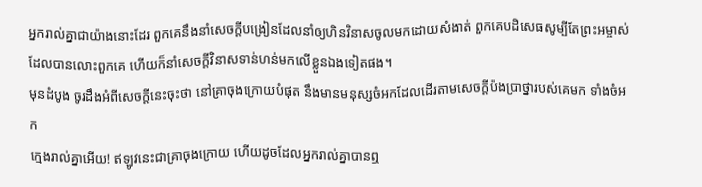អ្នករាល់គ្នាជាយ៉ាងនោះដែរ ពួកគេនឹងនាំសេចក្ដីបង្រៀនដែលនាំឲ្យហិនវិនាសចូលមកដោយសំងាត់ ពួកគេបដិសេធសូម្បីតែព្រះអម្ចាស់ដែលបានលោះពួកគេ ហើយក៏នាំសេចក្ដីវិនាសទាន់ហន់មកលើខ្លួនឯងទៀតផង។
មុនដំបូង ចូរដឹងអំពីសេចក្ដីនេះចុះថា នៅគ្រាចុងក្រោយបំផុត នឹងមានមនុស្សចំអកដែលដើរតាមសេចក្ដីប៉ងប្រាថ្នារបស់គេមក ទាំងចំអក
ក្មេងរាល់គ្នាអើយ! ឥឡូវនេះជាគ្រាចុងក្រោយ ហើយដូចដែលអ្នករាល់គ្នាបានឮ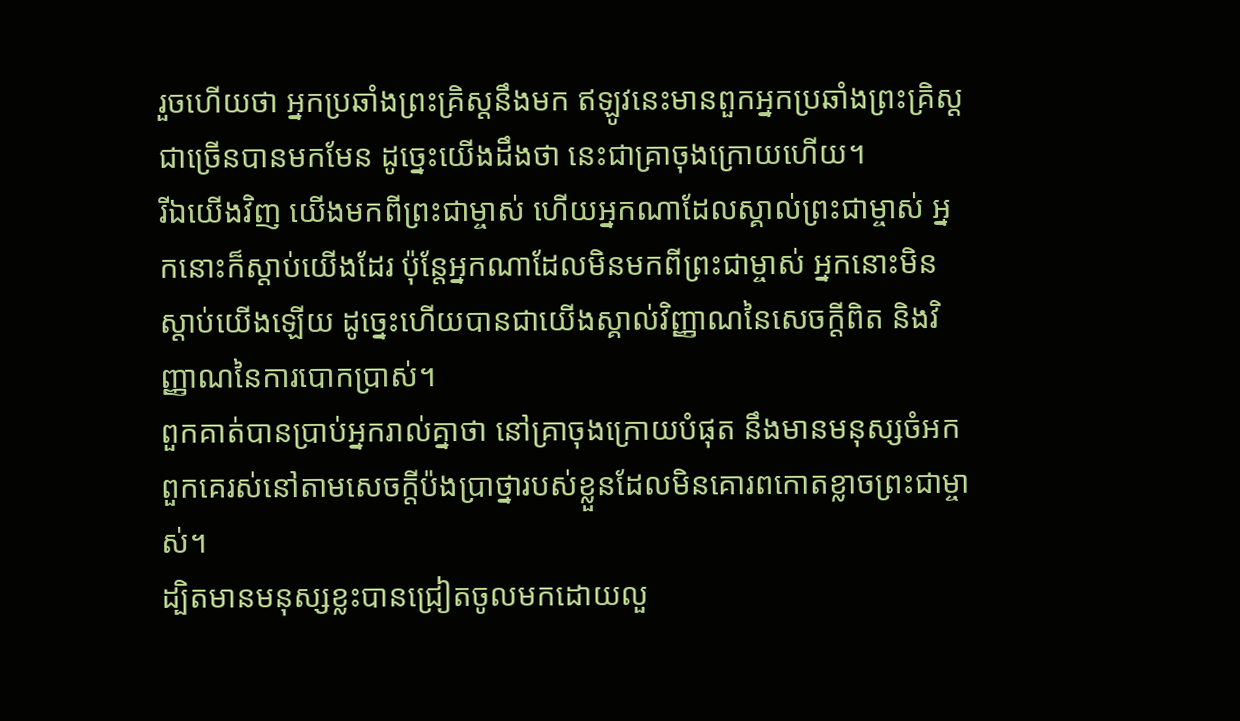រួចហើយថា អ្នកប្រឆាំងព្រះគ្រិស្ដនឹងមក ឥឡូវនេះមានពួកអ្នកប្រឆាំងព្រះគ្រិស្ដជាច្រើនបានមកមែន ដូច្នេះយើងដឹងថា នេះជាគ្រាចុងក្រោយហើយ។
រីឯយើងវិញ យើងមកពីព្រះជាម្ចាស់ ហើយអ្នកណាដែលស្គាល់ព្រះជាម្ចាស់ អ្នកនោះក៏ស្ដាប់យើងដែរ ប៉ុន្ដែអ្នកណាដែលមិនមកពីព្រះជាម្ចាស់ អ្នកនោះមិនស្ដាប់យើងឡើយ ដូច្នេះហើយបានជាយើងស្គាល់វិញ្ញាណនៃសេចក្ដីពិត និងវិញ្ញាណនៃការបោកប្រាស់។
ពួកគាត់បានប្រាប់អ្នករាល់គ្នាថា នៅគ្រាចុងក្រោយបំផុត នឹងមានមនុស្សចំអក ពួកគេរស់នៅតាមសេចក្ដីប៉ងប្រាថ្នារបស់ខ្លួនដែលមិនគោរពកោតខ្លាចព្រះជាម្ចាស់។
ដ្បិតមានមនុស្សខ្លះបានជ្រៀតចូលមកដោយលួ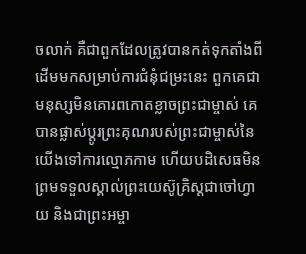ចលាក់ គឺជាពួកដែលត្រូវបានកត់ទុកតាំងពីដើមមកសម្រាប់ការជំនុំជម្រះនេះ ពួកគេជាមនុស្សមិនគោរពកោតខ្លាចព្រះជាម្ចាស់ គេបានផ្លាស់ប្ដូរព្រះគុណរបស់ព្រះជាម្ចាស់នៃយើងទៅការល្មោភកាម ហើយបដិសេធមិនព្រមទទួលស្គាល់ព្រះយេស៊ូគ្រិស្ដជាចៅហ្វាយ និងជាព្រះអម្ចា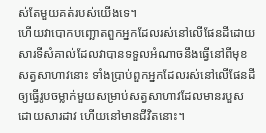ស់តែមួយគត់របស់យើងទេ។
ហើយវាបោកបញ្ឆោតពួកអ្នកដែលរស់នៅលើផែនដីដោយសារទីសំគាល់ដែលវាបានទទួលអំណាចនឹងធ្វើនៅពីមុខសត្វសាហាវនោះ ទាំងប្រាប់ពួកអ្នកដែលរស់នៅលើផែនដីឲ្យធ្វើរូបចម្លាក់មួយសម្រាប់សត្វសាហាវដែលមានរបួសដោយសារដាវ ហើយនៅមានជីវិតនោះ។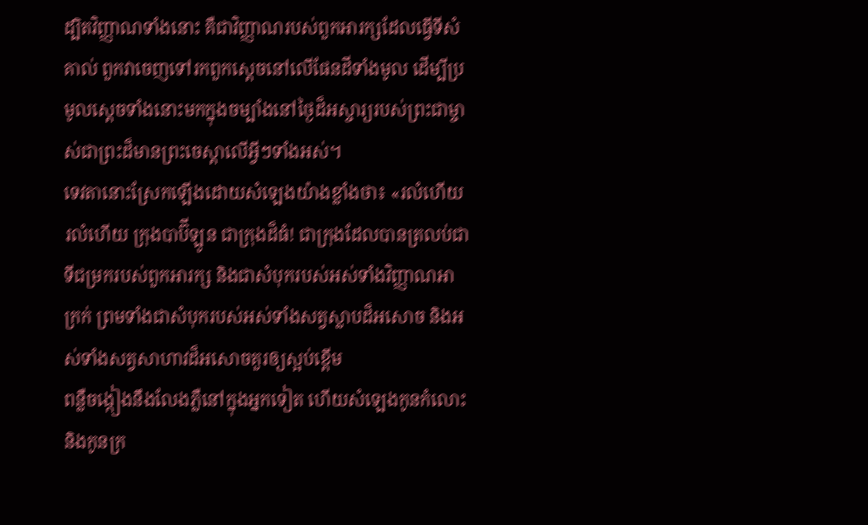ដ្បិតវិញ្ញាណទាំងនោះ គឺជាវិញ្ញាណរបស់ពួកអារក្សដែលធ្វើទីសំគាល់ ពួកវាចេញទៅរកពួកស្ដេចនៅលើផែនដីទាំងមូល ដើម្បីប្រមូលស្ដេចទាំងនោះមកក្នុងចម្បាំងនៅថ្ងៃដ៏អស្ចារ្យរបស់ព្រះជាម្ចាស់ជាព្រះដ៏មានព្រះចេស្ដាលើអ្វីៗទាំងអស់។
ទេវតានោះស្រែកឡើងដោយសំឡេងយ៉ាងខ្លាំងថា៖ «រលំហើយ រលំហើយ ក្រុងបាប៊ីឡូន ជាក្រុងដ៏ធំ! ជាក្រុងដែលបានត្រលប់ជាទីជម្រករបស់ពួកអារក្ស និងជាសំបុករបស់អស់ទាំងវិញ្ញាណអាក្រក់ ព្រមទាំងជាសំបុករបស់អស់ទាំងសត្វស្លាបដ៏អសោច និងអស់ទាំងសត្វសាហាវដ៏អសោចគួរឲ្យស្អប់ខ្ពើម
ពន្លឺចង្កៀងនឹងលែងភ្លឺនៅក្នុងអ្នកទៀត ហើយសំឡេងកូនកំលោះ និងកូនក្រ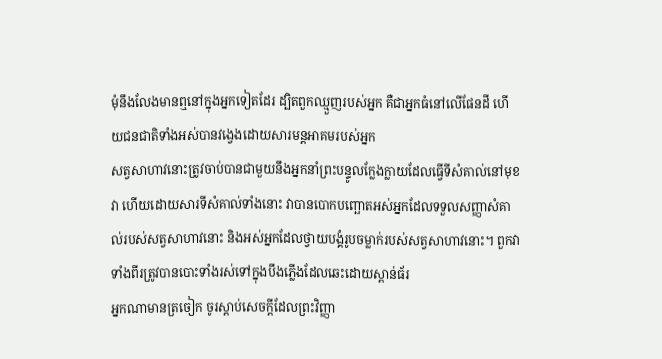មុំនឹងលែងមានឮនៅក្នុងអ្នកទៀតដែរ ដ្បិតពួកឈ្មួញរបស់អ្នក គឺជាអ្នកធំនៅលើផែនដី ហើយជនជាតិទាំងអស់បានវង្វេងដោយសារមន្ដអាគមរបស់អ្នក
សត្វសាហាវនោះត្រូវចាប់បានជាមួយនឹងអ្នកនាំព្រះបន្ទូលក្លែងក្លាយដែលធ្វើទីសំគាល់នៅមុខវា ហើយដោយសារទីសំគាល់ទាំងនោះ វាបានបោកបញ្ឆោតអស់អ្នកដែលទទួលសញ្ញាសំគាល់របស់សត្វសាហាវនោះ និងអស់អ្នកដែលថ្វាយបង្គំរូបចម្លាក់របស់សត្វសាហាវនោះ។ ពួកវាទាំងពីរត្រូវបានបោះទាំងរស់ទៅក្នុងបឹងភ្លើងដែលឆេះដោយស្ពាន់ធ័រ
អ្នកណាមានត្រចៀក ចូរស្ដាប់សេចក្ដីដែលព្រះវិញ្ញា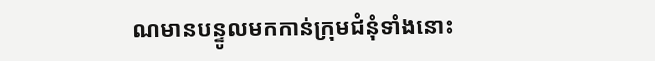ណមានបន្ទូលមកកាន់ក្រុមជំនុំទាំងនោះ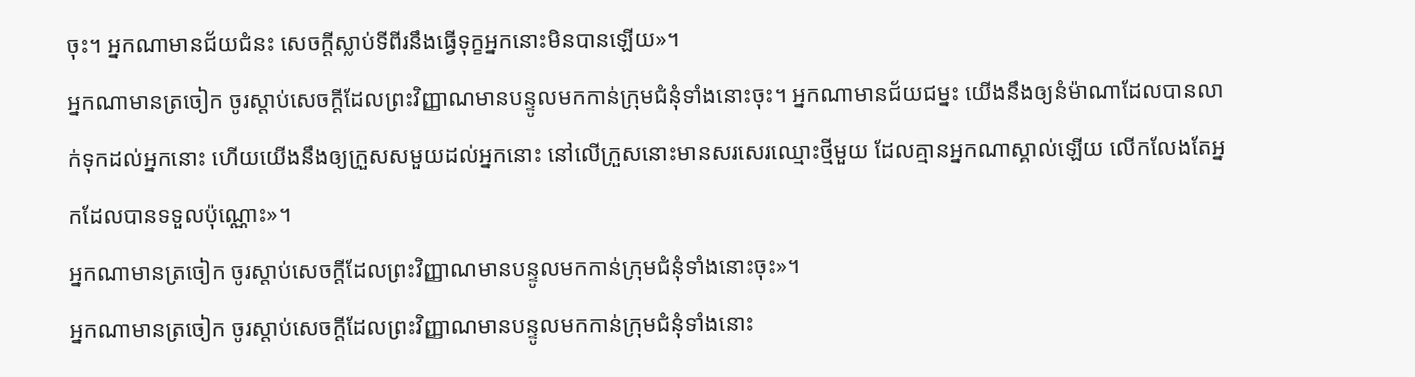ចុះ។ អ្នកណាមានជ័យជំនះ សេចក្ដីស្លាប់ទីពីរនឹងធ្វើទុក្ខអ្នកនោះមិនបានឡើយ»។
អ្នកណាមានត្រចៀក ចូរស្ដាប់សេចក្ដីដែលព្រះវិញ្ញាណមានបន្ទូលមកកាន់ក្រុមជំនុំទាំងនោះចុះ។ អ្នកណាមានជ័យជម្នះ យើងនឹងឲ្យនំម៉ាណាដែលបានលាក់ទុកដល់អ្នកនោះ ហើយយើងនឹងឲ្យក្រួសសមួយដល់អ្នកនោះ នៅលើក្រួសនោះមានសរសេរឈ្មោះថ្មីមួយ ដែលគ្មានអ្នកណាស្គាល់ឡើយ លើកលែងតែអ្នកដែលបានទទួលប៉ុណ្ណោះ»។
អ្នកណាមានត្រចៀក ចូរស្ដាប់សេចក្ដីដែលព្រះវិញ្ញាណមានបន្ទូលមកកាន់ក្រុមជំនុំទាំងនោះចុះ»។
អ្នកណាមានត្រចៀក ចូរស្ដាប់សេចក្ដីដែលព្រះវិញ្ញាណមានបន្ទូលមកកាន់ក្រុមជំនុំទាំងនោះ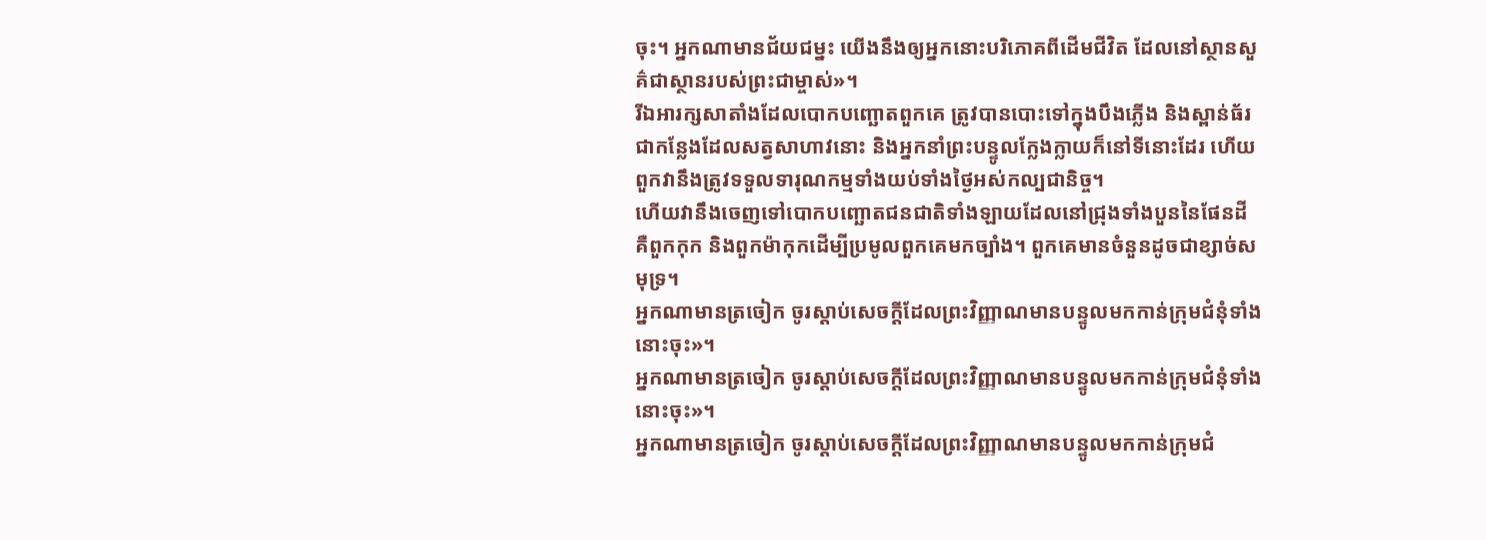ចុះ។ អ្នកណាមានជ័យជម្នះ យើងនឹងឲ្យអ្នកនោះបរិភោគពីដើមជីវិត ដែលនៅស្ថានសួគ៌ជាស្ថានរបស់ព្រះជាម្ចាស់»។
រីឯអារក្សសាតាំងដែលបោកបញ្ឆោតពួកគេ ត្រូវបានបោះទៅក្នុងបឹងភ្លើង និងស្ពាន់ធ័រ ជាកន្លែងដែលសត្វសាហាវនោះ និងអ្នកនាំព្រះបន្ទូលក្លែងក្លាយក៏នៅទីនោះដែរ ហើយពួកវានឹងត្រូវទទួលទារុណកម្មទាំងយប់ទាំងថ្ងៃអស់កល្បជានិច្ច។
ហើយវានឹងចេញទៅបោកបញ្ឆោតជនជាតិទាំងឡាយដែលនៅជ្រុងទាំងបួននៃផែនដី គឺពួកកុក និងពួកម៉ាកុកដើម្បីប្រមូលពួកគេមកច្បាំង។ ពួកគេមានចំនួនដូចជាខ្សាច់សមុទ្រ។
អ្នកណាមានត្រចៀក ចូរស្ដាប់សេចក្ដីដែលព្រះវិញ្ញាណមានបន្ទូលមកកាន់ក្រុមជំនុំទាំងនោះចុះ»។
អ្នកណាមានត្រចៀក ចូរស្ដាប់សេចក្ដីដែលព្រះវិញ្ញាណមានបន្ទូលមកកាន់ក្រុមជំនុំទាំងនោះចុះ»។
អ្នកណាមានត្រចៀក ចូរស្ដាប់សេចក្ដីដែលព្រះវិញ្ញាណមានបន្ទូលមកកាន់ក្រុមជំ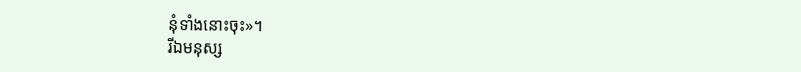នុំទាំងនោះចុះ»។
រីឯមនុស្ស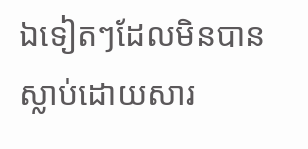ឯទៀតៗដែលមិនបានស្លាប់ដោយសារ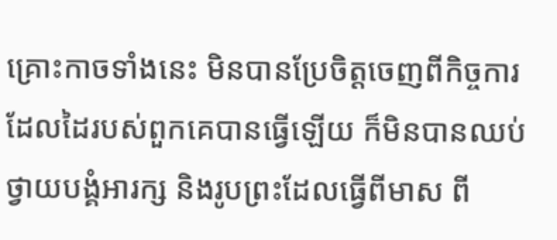គ្រោះកាចទាំងនេះ មិនបានប្រែចិត្ដចេញពីកិច្ចការដែលដៃរបស់ពួកគេបានធ្វើឡើយ ក៏មិនបានឈប់ថ្វាយបង្គំអារក្ស និងរូបព្រះដែលធ្វើពីមាស ពី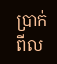ប្រាក់ ពីល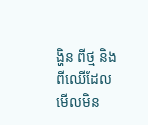ង្ហិន ពីថ្ម និងពីឈើដែលមើលមិន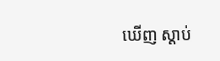ឃើញ ស្ដាប់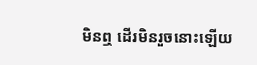មិនឮ ដើរមិនរួចនោះឡើយ